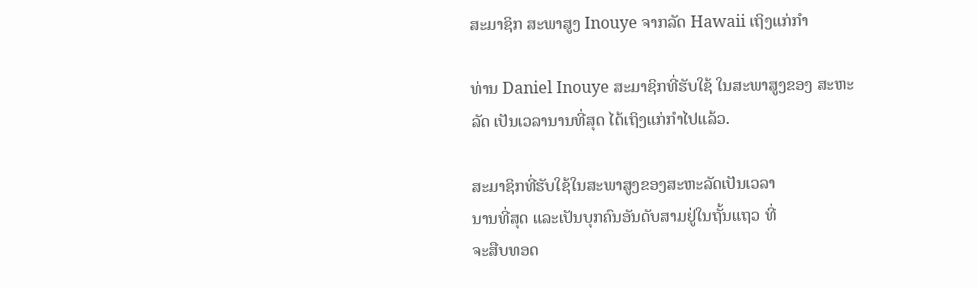ສະມາຊິກ ສະພາສູງ Inouye ຈາກລັດ Hawaii ເຖິງແກ່ກຳ

ທ່ານ Daniel Inouye ສະມາຊິກທີ່ຮັບໃຊ້ ໃນສະພາສູງຂອງ ສະຫະລັດ ເປັນເວລານານທີ່ສຸດ ໄດ້ເຖິງແກ່ກໍາໄປແລ້ວ.

ສະມາຊິກທີ່ຮັບໃຊ້ໃນສະພາສູງຂອງສະຫະລັດເປັນເວລາ
ນານທີ່ສຸດ ແລະເປັນບຸກຄົນອັນດັບສາມຢູ່ໃນຖັ້ນແຖວ ທີ່
ຈະສືບທອດ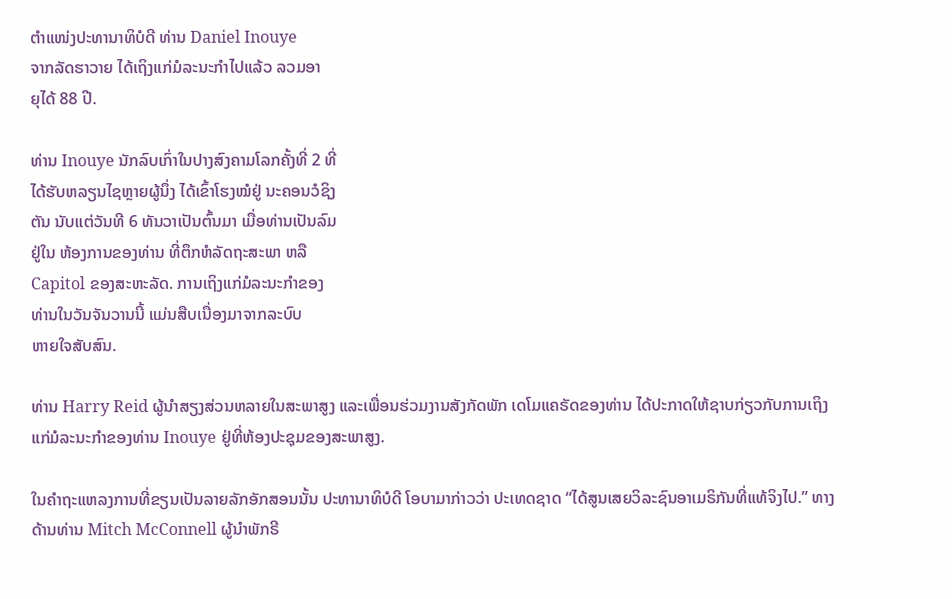ຕຳແໜ່ງປະທານາທິບໍດີ ທ່ານ Daniel Inouye
ຈາກລັດຮາວາຍ ໄດ້ເຖິງແກ່ມໍລະນະກຳໄປແລ້ວ ລວມອາ
ຍຸໄດ້ 88 ປີ.

ທ່ານ Inouye ນັກລົບເກົ່າໃນປາງສົງຄາມໂລກຄັ້ງທີ່ 2 ທີ່
ໄດ້ຮັບຫລຽນໄຊຫຼາຍຜູ້ນຶ່ງ ໄດ້ເຂົ້າໂຮງໝໍຢູ່ ນະຄອນວໍຊິງ
ຕັນ ນັບແຕ່ວັນທີ 6 ທັນວາເປັນຕົ້ນມາ ເມື່ອທ່ານເປັນລົມ
ຢູ່ໃນ ຫ້ອງການຂອງທ່ານ ທີ່ຕຶກຫໍລັດຖະສະພາ ຫລື
Capitol ຂອງສະຫະລັດ. ການເຖິງແກ່ມໍລະນະກຳຂອງ
ທ່ານໃນວັນຈັນວານນີ້ ແມ່ນສືບເນື່ອງມາຈາກລະບົບ
ຫາຍໃຈສັບສົນ.

ທ່ານ Harry Reid ຜູ້ນໍາສຽງສ່ວນຫລາຍໃນສະພາສູງ ແລະເພື່ອນຮ່ວມງານສັງກັດພັກ ເດໂມແຄຣັດຂອງທ່ານ ໄດ້ປະກາດໃຫ້ຊາບກ່ຽວກັບການເຖິງແກ່ມໍລະນະກຳຂອງທ່ານ Inouye ຢູ່ທີ່ຫ້ອງປະຊຸມຂອງສະພາສູງ.

ໃນຄໍາຖະແຫລງການທີ່ຂຽນເປັນລາຍລັກອັກສອນນັ້ນ ປະທານາທິບໍດີ ໂອບາມາກ່າວວ່າ ປະເທດຊາດ “ໄດ້ສູນເສຍວິລະຊົນອາເມຣິກັນທີ່ແທ້ຈິງໄປ.” ທາງດ້ານທ່ານ Mitch McConnell ຜູ້ນໍາພັກຣີ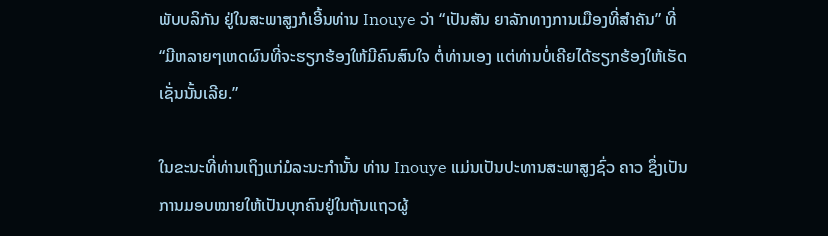ພັບບລິກັນ ຢູ່ໃນສະພາສູງກໍເອີ້ນທ່ານ Inouye ວ່າ “ເປັນສັນ ຍາລັກທາງການເມືອງທີ່ສໍາຄັນ” ທີ່ “ມີຫລາຍໆເຫດຜົນທີ່ຈະຮຽກຮ້ອງໃຫ້ມີຄົນສົນໃຈ ຕໍ່ທ່ານເອງ ແຕ່ທ່ານບໍ່ເຄີຍໄດ້ຮຽກຮ້ອງໃຫ້ເຮັດເຊັ່ນນັ້ນເລີຍ.”

ໃນຂະນະທີ່ທ່ານເຖິງແກ່ມໍລະນະກຳນັ້ນ ທ່ານ Inouye ແມ່ນເປັນປະທານສະພາສູງຊົ່ວ ຄາວ ຊຶ່ງເປັນການມອບໝາຍໃຫ້ເປັນບຸກຄົນຢູ່ໃນຖັນແຖວຜູ້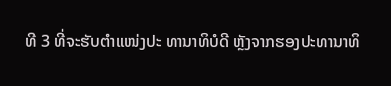ທີ 3 ທີ່ຈະຮັບຕຳແໜ່ງປະ ທານາທິບໍດີ ຫຼັງຈາກຮອງປະທານາທິ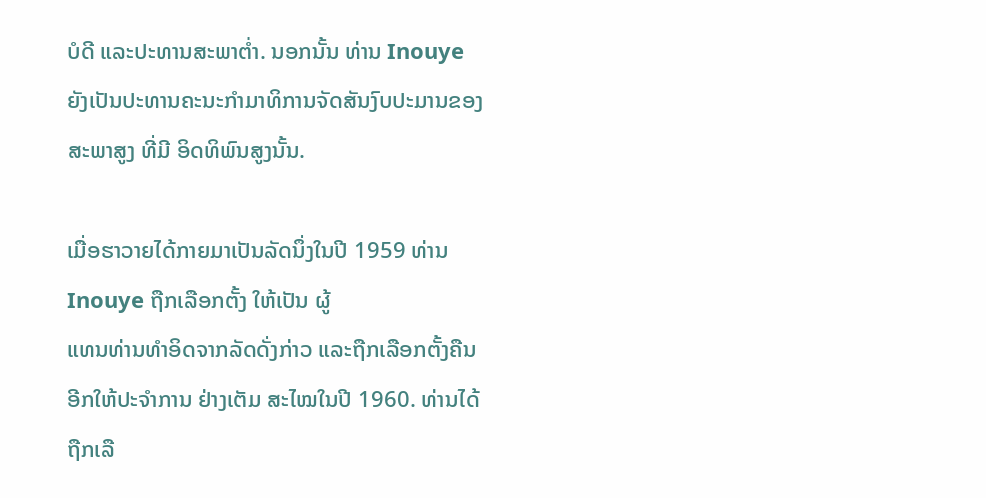ບໍດີ ແລະປະທານສະພາຕໍ່າ. ນອກນັ້ນ ທ່ານ Inouye ຍັງເປັນປະທານຄະນະກໍາມາທິການຈັດສັນງົບປະມານຂອງສະພາສູງ ທີ່ມີ ອິດທິພົນສູງນັ້ນ.

ເມື່ອຮາວາຍໄດ້ກາຍມາເປັນລັດນຶ່ງໃນປີ 1959 ທ່ານ Inouye ຖືກເລືອກຕັ້ງ ໃຫ້ເປັນ ຜູ້
ແທນທ່ານທໍາອິດຈາກລັດດັ່ງກ່າວ ແລະຖືກເລືອກຕັ້ງຄືນອີກໃຫ້ປະຈໍາການ ຢ່າງເຕັມ ສະໄໝໃນປີ 1960. ທ່ານໄດ້ຖືກເລື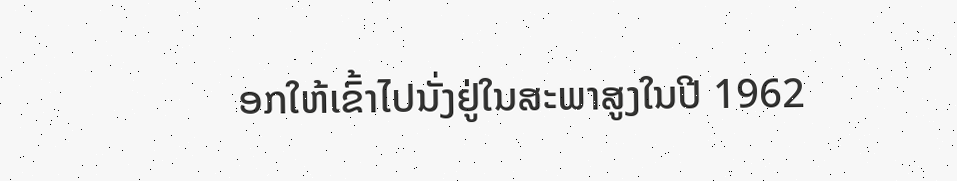ອກໃຫ້ເຂົ້າໄປນັ່ງຢູ່ໃນສະພາສູງໃນປີ 1962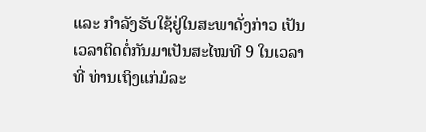ແລະ ກໍາລັງຮັບໃຊ້ຢູ່ໃນສະພາດັ່ງກ່າວ ເປັນເວລາຕິດຕໍ່ກັນມາເປັນສະໄໝທີ 9 ໃນເວລາທີ່ ທ່ານເຖິງແກ່ມໍລະ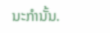ນະກຳນັ້ນ.